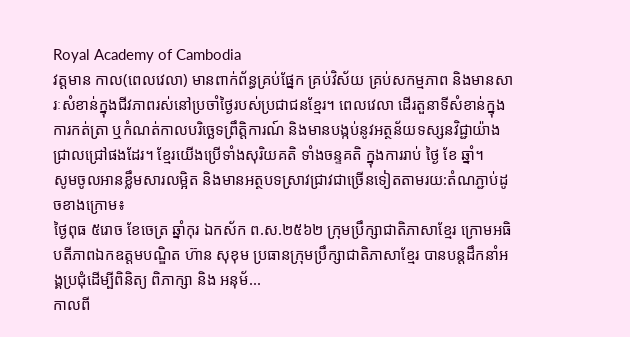Royal Academy of Cambodia
វត្តមាន កាល(ពេលវេលា) មានពាក់ព័ន្ធគ្រប់ផ្នែក គ្រប់វិស័យ គ្រប់សកម្មភាព និងមានសារៈសំខាន់ក្នុងជីវភាពរស់នៅប្រចាំថ្ងៃរបស់ប្រជាជនខ្មែរ។ ពេលវេលា ដើរតួនាទីសំខាន់ក្នុងការកត់ត្រា ឬកំណត់កាលបរិច្ឆេទព្រឹត្តិការណ៍ និងមានបង្កប់នូវអត្ថន័យទស្សនវិជ្ជាយ៉ាងជ្រាលជ្រៅផងដែរ។ ខ្មែរយើងប្រើទាំងសុរិយគតិ ទាំងចន្ទគតិ ក្នុងការរាប់ ថ្ងៃ ខែ ឆ្នាំ។
សូមចូលអានខ្លឹមសារលម្អិត និងមានអត្ថបទស្រាវជ្រាវជាច្រើនទៀតតាមរយ:តំណភ្ជាប់ដូចខាងក្រោម៖
ថ្ងៃពុធ ៥រោច ខែចេត្រ ឆ្នាំកុរ ឯកស័ក ព.ស.២៥៦២ ក្រុមប្រឹក្សាជាតិភាសាខ្មែរ ក្រោមអធិបតីភាពឯកឧត្តមបណ្ឌិត ហ៊ាន សុខុម ប្រធានក្រុមប្រឹក្សាជាតិភាសាខ្មែរ បានបន្តដឹកនាំអង្គប្រជុំដេីម្បីពិនិត្យ ពិភាក្សា និង អនុម័...
កាលពី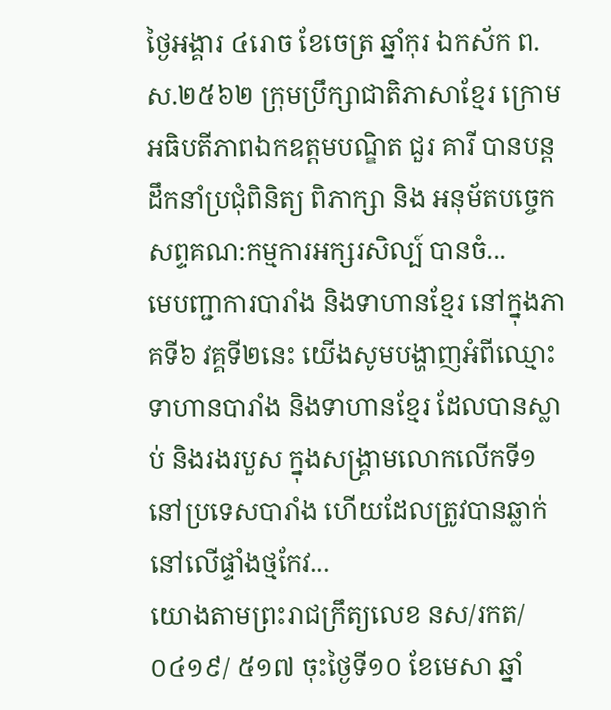ថ្ងៃអង្គារ ៤រោច ខែចេត្រ ឆ្នាំកុរ ឯកស័ក ព.ស.២៥៦២ ក្រុមប្រឹក្សាជាតិភាសាខ្មែរ ក្រោមអធិបតីភាពឯកឧត្តមបណ្ឌិត ជួរ គារី បានបន្តដឹកនាំប្រជុំពិនិត្យ ពិភាក្សា និង អនុម័តបច្ចេកសព្ទគណ:កម្មការអក្សរសិល្ប៍ បានចំ...
មេបញ្ជាការបារាំង និងទាហានខ្មែរ នៅក្នុងភាគទី៦ វគ្គទី២នេះ យើងសូមបង្ហាញអំពីឈ្មោះទាហានបារាំង និងទាហានខ្មែរ ដែលបានស្លាប់ និងរងរបួស ក្នុងសង្គ្រាមលោកលើកទី១នៅប្រទេសបារាំង ហើយដែលត្រូវបានឆ្លាក់នៅលើផ្ទាំងថ្មកែវ...
យោងតាមព្រះរាជក្រឹត្យលេខ នស/រកត/០៤១៩/ ៥១៧ ចុះថ្ងៃទី១០ ខែមេសា ឆ្នាំ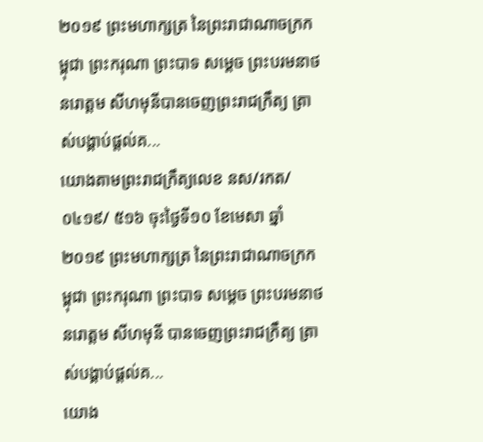២០១៩ ព្រះមហាក្សត្រ នៃព្រះរាជាណាចក្រកម្ពុជា ព្រះករុណា ព្រះបាទ សម្តេច ព្រះបរមនាថ នរោត្តម សីហមុនីបានចេញព្រះរាជក្រឹត្យ ត្រាស់បង្គាប់ផ្តល់គ...
យោងតាមព្រះរាជក្រឹត្យលេខ នស/រកត/០៤១៩/ ៥១៦ ចុះថ្ងៃទី១០ ខែមេសា ឆ្នាំ២០១៩ ព្រះមហាក្សត្រ នៃព្រះរាជាណាចក្រកម្ពុជា ព្រះករុណា ព្រះបាទ សម្តេច ព្រះបរមនាថ នរោត្តម សីហមុនី បានចេញព្រះរាជក្រឹត្យ ត្រាស់បង្គាប់ផ្តល់គ...
យោង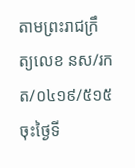តាមព្រះរាជក្រឹត្យលេខ នស/រកត/០៤១៩/៥១៥ ចុះថ្ងៃទី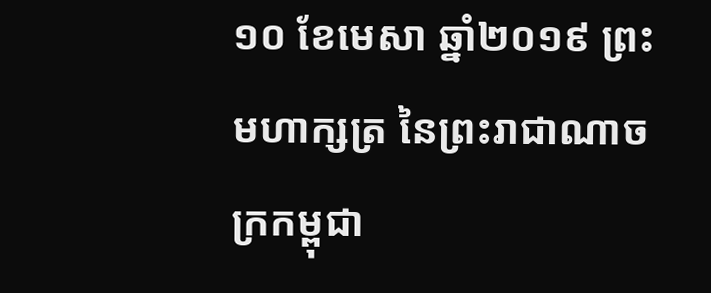១០ ខែមេសា ឆ្នាំ២០១៩ ព្រះមហាក្សត្រ នៃព្រះរាជាណាចក្រកម្ពុជា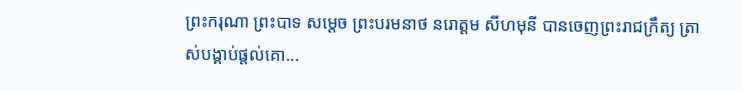ព្រះករុណា ព្រះបាទ សម្តេច ព្រះបរមនាថ នរោត្តម សីហមុនី បានចេញព្រះរាជក្រឹត្យ ត្រាស់បង្គាប់ផ្តល់គោ...